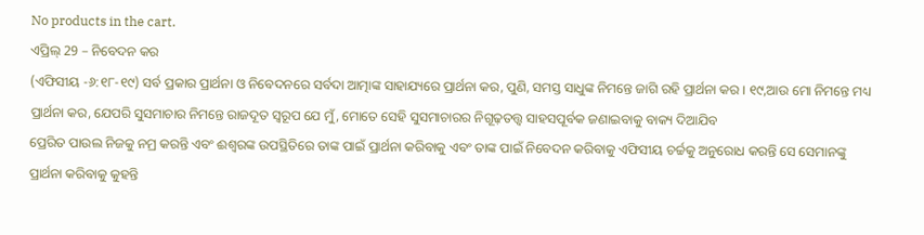No products in the cart.
ଏପ୍ରିଲ୍ 29 – ନିବେଦନ କର
(ଏଫିସୀୟ -୬:୧୮-୧୯) ସର୍ବ ପ୍ରକାର ପ୍ରାର୍ଥନା ଓ ନିବେଦନରେ ସର୍ବଦା ଆତ୍ମାଙ୍କ ସାହାଯ୍ୟରେ ପ୍ରାର୍ଥନା କର, ପୁଣି, ସମସ୍ତ ସାଧୁଙ୍କ ନିମନ୍ତେ ଜାଗି ରହି ପ୍ରାର୍ଥନା କର । ୧୯,ଆଉ ମୋ ନିମନ୍ତେ ମଧ୍ୟ ପ୍ରାର୍ଥନା କର, ଯେପରି ସୁସମାଚାର ନିମନ୍ତେ ରାଜଦୂତ ସ୍ୱରୂପ ଯେ ମୁଁ, ମୋତେ ସେହି ସୁସମାଚାରର ନିଗୂଢ଼ତତ୍ତ୍ୱ ସାହସପୂର୍ବକ ଜଣାଇବାକୁ ବାକ୍ୟ ଦିଆଯିବ
ପ୍ରେରିତ ପାଉଲ ନିଜକୁ ନମ୍ର କରନ୍ତି ଏବଂ ଈଶ୍ବରଙ୍କ ଉପସ୍ଥିତିରେ ତାଙ୍କ ପାଇଁ ପ୍ରାର୍ଥନା କରିବାକୁ ଏବଂ ତାଙ୍କ ପାଇଁ ନିବେଦନ କରିବାକୁ ଏଫିସୀୟ ଚର୍ଚ୍ଚକୁ ଅନୁରୋଧ କରନ୍ତି ସେ ସେମାନଙ୍କୁ ପ୍ରାର୍ଥନା କରିବାକୁ କୁହନ୍ତି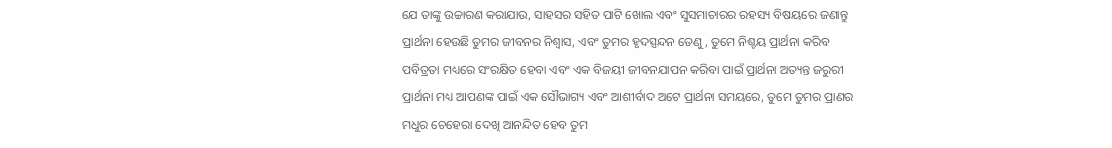ଯେ ତାଙ୍କୁ ଉଚ୍ଚାରଣ କରାଯାଉ, ସାହସର ସହିତ ପାଟି ଖୋଲ ଏବଂ ସୁସମାଚାରର ରହସ୍ୟ ବିଷୟରେ ଜଣାନ୍ତୁ
ପ୍ରାର୍ଥନା ହେଉଛି ତୁମର ଜୀବନର ନିଶ୍ୱାସ, ଏବଂ ତୁମର ହୃଦସ୍ପନ୍ଦନ ତେଣୁ, ତୁମେ ନିଶ୍ଚୟ ପ୍ରାର୍ଥନା କରିବ ପବିତ୍ରତା ମଧ୍ୟରେ ସଂରକ୍ଷିତ ହେବା ଏବଂ ଏକ ବିଜୟୀ ଜୀବନଯାପନ କରିବା ପାଇଁ ପ୍ରାର୍ଥନା ଅତ୍ୟନ୍ତ ଜରୁରୀ ପ୍ରାର୍ଥନା ମଧ୍ୟ ଆପଣଙ୍କ ପାଇଁ ଏକ ସୌଭାଗ୍ୟ ଏବଂ ଆଶୀର୍ବାଦ ଅଟେ ପ୍ରାର୍ଥନା ସମୟରେ, ତୁମେ ତୁମର ପ୍ରାଣର ମଧୁର ଚେହେରା ଦେଖି ଆନନ୍ଦିତ ହେବ ତୁମ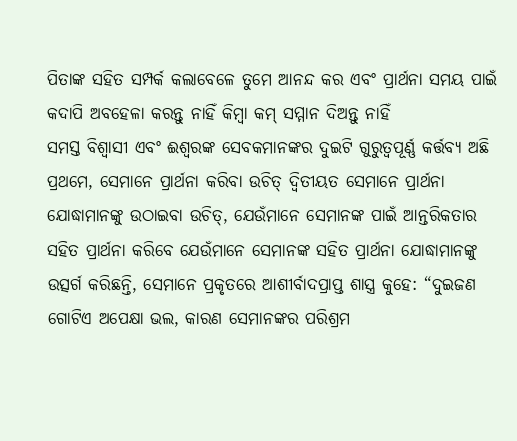ପିତାଙ୍କ ସହିତ ସମ୍ପର୍କ କଲାବେଳେ ତୁମେ ଆନନ୍ଦ କର ଏବଂ ପ୍ରାର୍ଥନା ସମୟ ପାଇଁ କଦାପି ଅବହେଳା କରନ୍ତୁ ନାହିଁ କିମ୍ବା କମ୍ ସମ୍ମାନ ଦିଅନ୍ତୁ ନାହିଁ
ସମସ୍ତ ବିଶ୍ୱାସୀ ଏବଂ ଈଶ୍ବରଙ୍କ ସେବକମାନଙ୍କର ଦୁଇଟି ଗୁରୁତ୍ୱପୂର୍ଣ୍ଣ କର୍ତ୍ତବ୍ୟ ଅଛି ପ୍ରଥମେ, ସେମାନେ ପ୍ରାର୍ଥନା କରିବା ଉଚିତ୍ ଦ୍ୱିତୀୟତ ସେମାନେ ପ୍ରାର୍ଥନା ଯୋଦ୍ଧାମାନଙ୍କୁ ଉଠାଇବା ଉଚିତ୍, ଯେଉଁମାନେ ସେମାନଙ୍କ ପାଇଁ ଆନ୍ତରିକତାର ସହିତ ପ୍ରାର୍ଥନା କରିବେ ଯେଉଁମାନେ ସେମାନଙ୍କ ସହିତ ପ୍ରାର୍ଥନା ଯୋଦ୍ଧାମାନଙ୍କୁ ଉତ୍ସର୍ଗ କରିଛନ୍ତି, ସେମାନେ ପ୍ରକୃତରେ ଆଶୀର୍ବାଦପ୍ରାପ୍ତ ଶାସ୍ତ୍ର କୁହେ: “ଦୁଇଜଣ ଗୋଟିଏ ଅପେକ୍ଷା ଭଲ, କାରଣ ସେମାନଙ୍କର ପରିଶ୍ରମ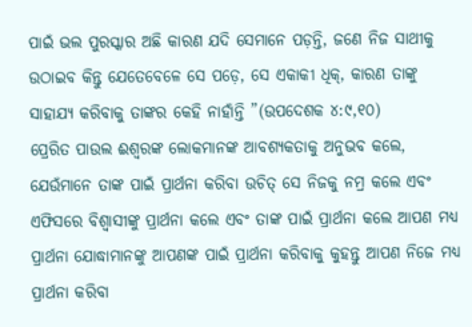ପାଇଁ ଭଲ ପୁରସ୍କାର ଅଛି କାରଣ ଯଦି ସେମାନେ ପଡ଼ନ୍ତି, ଜଣେ ନିଜ ସାଥୀକୁ ଉଠାଇବ କିନ୍ତୁ ଯେତେବେଳେ ସେ ପଡ଼େ, ସେ ଏକାକୀ ଧିକ୍, କାରଣ ତାଙ୍କୁ ସାହାଯ୍ୟ କରିବାକୁ ତାଙ୍କର କେହି ନାହାଁନ୍ତି ”(ଉପଦେଶକ ୪:୯,୧୦)
ପ୍ରେରିତ ପାଉଲ ଈଶ୍ବରଙ୍କ ଲୋକମାନଙ୍କ ଆବଶ୍ୟକତାକୁ ଅନୁଭବ କଲେ, ଯେଉଁମାନେ ତାଙ୍କ ପାଇଁ ପ୍ରାର୍ଥନା କରିବା ଉଚିତ୍ ସେ ନିଜକୁ ନମ୍ର କଲେ ଏବଂ ଏଫିସରେ ବିଶ୍ୱାସୀଙ୍କୁ ପ୍ରାର୍ଥନା କଲେ ଏବଂ ତାଙ୍କ ପାଇଁ ପ୍ରାର୍ଥନା କଲେ ଆପଣ ମଧ୍ୟ ପ୍ରାର୍ଥନା ଯୋଦ୍ଧାମାନଙ୍କୁ ଆପଣଙ୍କ ପାଇଁ ପ୍ରାର୍ଥନା କରିବାକୁ କୁହନ୍ତୁ ଆପଣ ନିଜେ ମଧ୍ୟ ପ୍ରାର୍ଥନା କରିବା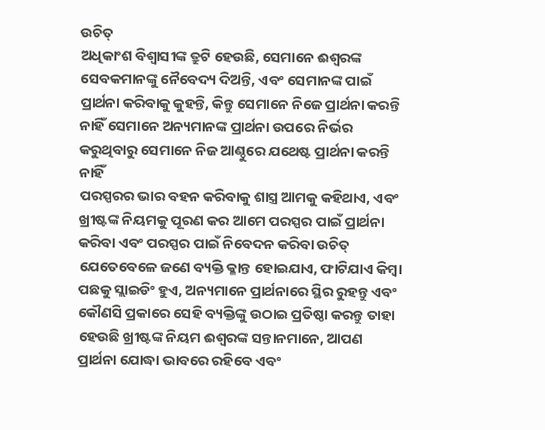ଉଚିତ୍
ଅଧିକାଂଶ ବିଶ୍ୱାସୀଙ୍କ ତ୍ରୁଟି ହେଉଛି, ସେମାନେ ଈଶ୍ବରଙ୍କ ସେବକମାନଙ୍କୁ ନୈବେଦ୍ୟ ଦିଅନ୍ତି, ଏବଂ ସେମାନଙ୍କ ପାଇଁ ପ୍ରାର୍ଥନା କରିବାକୁ କୁହନ୍ତି, କିନ୍ତୁ ସେମାନେ ନିଜେ ପ୍ରାର୍ଥନା କରନ୍ତି ନାହିଁ ସେମାନେ ଅନ୍ୟମାନଙ୍କ ପ୍ରାର୍ଥନା ଉପରେ ନିର୍ଭର କରୁଥିବାରୁ ସେମାନେ ନିଜ ଆଣ୍ଠୁରେ ଯଥେଷ୍ଟ ପ୍ରାର୍ଥନା କରନ୍ତି ନାହିଁ
ପରସ୍ପରର ଭାର ବହନ କରିବାକୁ ଶାସ୍ତ୍ର ଆମକୁ କହିଥାଏ, ଏବଂ ଖ୍ରୀଷ୍ଟଙ୍କ ନିୟମକୁ ପୂରଣ କର ଆମେ ପରସ୍ପର ପାଇଁ ପ୍ରାର୍ଥନା କରିବା ଏବଂ ପରସ୍ପର ପାଇଁ ନିବେଦନ କରିବା ଉଚିତ୍ ଯେତେବେଳେ ଜଣେ ବ୍ୟକ୍ତି କ୍ଳାନ୍ତ ହୋଇଯାଏ, ଫାଟିଯାଏ କିମ୍ବା ପଛକୁ ସ୍ଲାଇଡିଂ ହୁଏ, ଅନ୍ୟମାନେ ପ୍ରାର୍ଥନାରେ ସ୍ଥିର ରୁହନ୍ତୁ ଏବଂ କୌଣସି ପ୍ରକାରେ ସେହି ବ୍ୟକ୍ତିଙ୍କୁ ଉଠାଇ ପ୍ରତିଷ୍ଠା କରନ୍ତୁ ତାହା ହେଉଛି ଖ୍ରୀଷ୍ଟଙ୍କ ନିୟମ ଈଶ୍ବରଙ୍କ ସନ୍ତାନମାନେ, ଆପଣ ପ୍ରାର୍ଥନା ଯୋଦ୍ଧା ଭାବରେ ରହିବେ ଏବଂ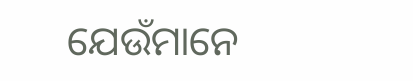ଯେଉଁମାନେ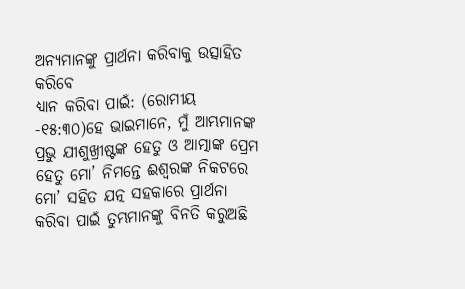ଅନ୍ୟମାନଙ୍କୁ ପ୍ରାର୍ଥନା କରିବାକୁ ଉତ୍ସାହିତ କରିବେ
ଧ୍ୟାନ କରିବା ପାଇଁ: (ରୋମୀୟ -୧୫:୩୦)ହେ ଭାଇମାନେ, ମୁଁ ଆମ୍ଭମାନଙ୍କ ପ୍ରଭୁ ଯୀଶୁଖ୍ରୀଷ୍ଟଙ୍କ ହେତୁ ଓ ଆତ୍ମାଙ୍କ ପ୍ରେମ ହେତୁ ମୋ’ ନିମନ୍ତେ ଈଶ୍ୱରଙ୍କ ନିକଟରେ ମୋ’ ସହିତ ଯତ୍ନ ସହକାରେ ପ୍ରାର୍ଥନା କରିବା ପାଇଁ ତୁମ୍ଭମାନଙ୍କୁ ବିନତି କରୁଅଛି